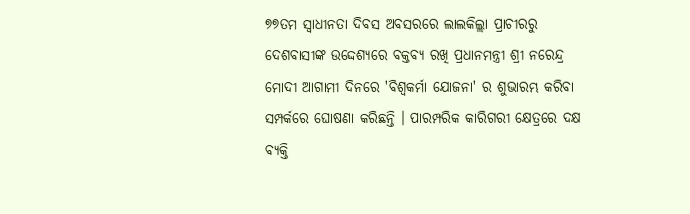୭୭ତମ ସ୍ୱାଧୀନତା ଦିବସ ଅବସରରେ ଲାଲକିଲ୍ଲା ପ୍ରାଚୀରରୁ ଦେଶବାସୀଙ୍କ ଉଦ୍ଦେଶ୍ୟରେ ବକ୍ତବ୍ୟ ରଖି ପ୍ରଧାନମନ୍ତ୍ରୀ ଶ୍ରୀ ନରେନ୍ଦ୍ର ମୋଦୀ ଆଗାମୀ ଦିନରେ 'ବିଶ୍ୱକର୍ମା ଯୋଜନା' ର ଶୁଭାରମ୍ଭ କରିବା ସମ୍ପର୍କରେ ଘୋଷଣା କରିଛନ୍ତି । ପାରମ୍ପରିକ କାରିଗରୀ କ୍ଷେତ୍ରରେ ଦକ୍ଷ ବ୍ୟକ୍ତି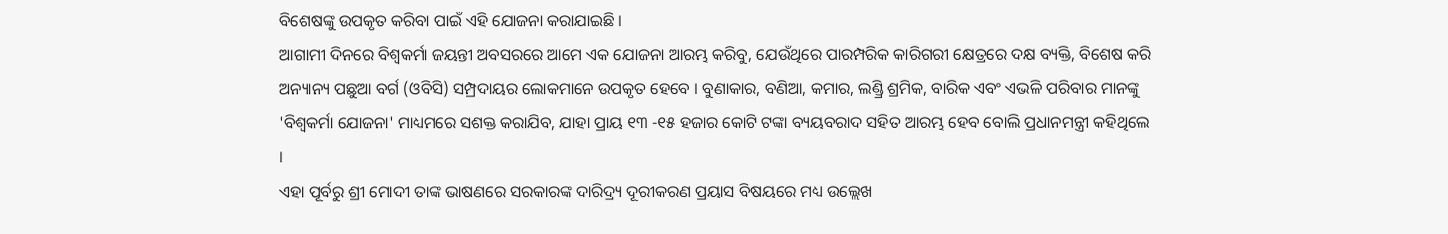ବିଶେଷଙ୍କୁ ଉପକୃତ କରିବା ପାଇଁ ଏହି ଯୋଜନା କରାଯାଇଛି ।
ଆଗାମୀ ଦିନରେ ବିଶ୍ୱକର୍ମା ଜୟନ୍ତୀ ଅବସରରେ ଆମେ ଏକ ଯୋଜନା ଆରମ୍ଭ କରିବୁ, ଯେଉଁଥିରେ ପାରମ୍ପରିକ କାରିଗରୀ କ୍ଷେତ୍ରରେ ଦକ୍ଷ ବ୍ୟକ୍ତି, ବିଶେଷ କରି ଅନ୍ୟାନ୍ୟ ପଛୁଆ ବର୍ଗ (ଓବିସି) ସମ୍ପ୍ରଦାୟର ଲୋକମାନେ ଉପକୃତ ହେବେ । ବୁଣାକାର, ବଣିଆ, କମାର, ଲଣ୍ଡ୍ରି ଶ୍ରମିକ, ବାରିକ ଏବଂ ଏଭଳି ପରିବାର ମାନଙ୍କୁ 'ବିଶ୍ୱକର୍ମା ଯୋଜନା' ମାଧ୍ୟମରେ ସଶକ୍ତ କରାଯିବ, ଯାହା ପ୍ରାୟ ୧୩ -୧୫ ହଜାର କୋଟି ଟଙ୍କା ବ୍ୟୟବରାଦ ସହିତ ଆରମ୍ଭ ହେବ ବୋଲି ପ୍ରଧାନମନ୍ତ୍ରୀ କହିଥିଲେ ।
ଏହା ପୂର୍ବରୁ ଶ୍ରୀ ମୋଦୀ ତାଙ୍କ ଭାଷଣରେ ସରକାରଙ୍କ ଦାରିଦ୍ର୍ୟ ଦୂରୀକରଣ ପ୍ରୟାସ ବିଷୟରେ ମଧ୍ୟ ଉଲ୍ଲେଖ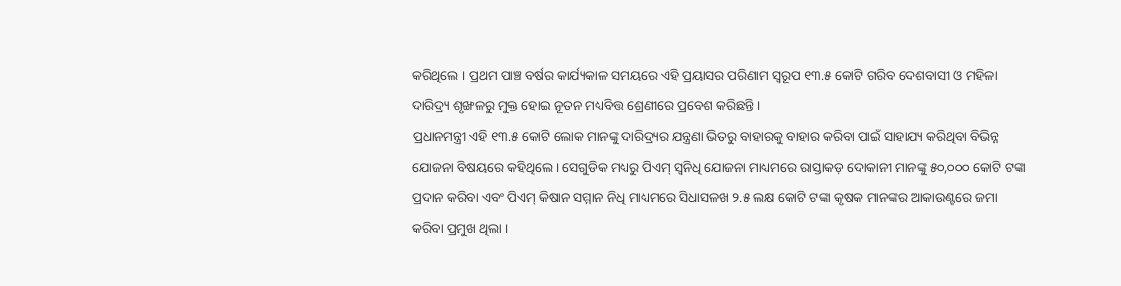କରିଥିଲେ । ପ୍ରଥମ ପାଞ୍ଚ ବର୍ଷର କାର୍ଯ୍ୟକାଳ ସମୟରେ ଏହି ପ୍ରୟାସର ପରିଣାମ ସ୍ୱରୂପ ୧୩.୫ କୋଟି ଗରିବ ଦେଶବାସୀ ଓ ମହିଳା ଦାରିଦ୍ର୍ୟ ଶୃଙ୍ଖଳରୁ ମୁକ୍ତ ହୋଇ ନୂତନ ମଧ୍ୟବିତ୍ତ ଶ୍ରେଣୀରେ ପ୍ରବେଶ କରିଛନ୍ତି ।
ପ୍ରଧାନମନ୍ତ୍ରୀ ଏହି ୧୩.୫ କୋଟି ଲୋକ ମାନଙ୍କୁ ଦାରିଦ୍ର୍ୟର ଯନ୍ତ୍ରଣା ଭିତରୁ ବାହାରକୁ ବାହାର କରିବା ପାଇଁ ସାହାଯ୍ୟ କରିଥିବା ବିଭିନ୍ନ ଯୋଜନା ବିଷୟରେ କହିଥିଲେ । ସେଗୁଡିକ ମଧ୍ୟରୁ ପିଏମ୍ ସ୍ୱନିଧି ଯୋଜନା ମାଧ୍ୟମରେ ରାସ୍ତାକଡ଼ ଦୋକାନୀ ମାନଙ୍କୁ ୫୦,୦୦୦ କୋଟି ଟଙ୍କା ପ୍ରଦାନ କରିବା ଏବଂ ପିଏମ୍ କିଷାନ ସମ୍ମାନ ନିଧି ମାଧ୍ୟମରେ ସିଧାସଳଖ ୨.୫ ଲକ୍ଷ କୋଟି ଟଙ୍କା କୃଷକ ମାନଙ୍କର ଆକାଉଣ୍ଟରେ ଜମା କରିବା ପ୍ରମୁଖ ଥିଲା ।